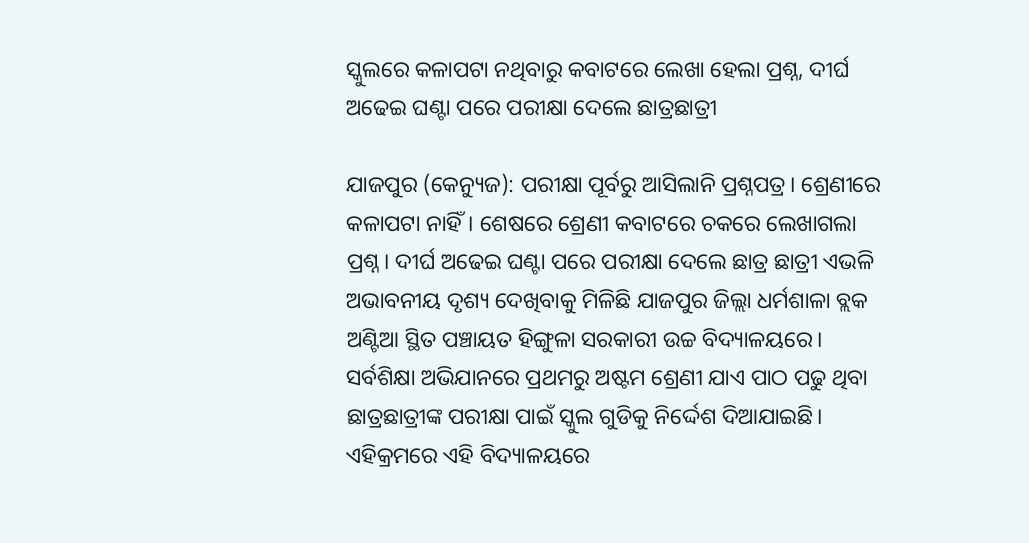ସ୍କୁଲରେ କଳାପଟା ନଥିବାରୁ କବାଟରେ ଲେଖା ହେଲା ପ୍ରଶ୍ନ, ଦୀର୍ଘ ଅଢେଇ ଘଣ୍ଟା ପରେ ପରୀକ୍ଷା ଦେଲେ ଛାତ୍ରଛାତ୍ରୀ

ଯାଜପୁର (କେନ୍ୟୁଜ): ପରୀକ୍ଷା ପୂର୍ବରୁ ଆସିଲାନି ପ୍ରଶ୍ନପତ୍ର। ଶ୍ରେଣୀରେ କଳାପଟା ନାହିଁ। ଶେଷରେ ଶ୍ରେଣୀ କବାଟରେ ଚକରେ ଲେଖାଗଲା ପ୍ରଶ୍ନ। ଦୀର୍ଘ ଅଢେଇ ଘଣ୍ଟା ପରେ ପରୀକ୍ଷା ଦେଲେ ଛାତ୍ର ଛାତ୍ରୀ ଏଭଳି ଅଭାବନୀୟ ଦୃଶ୍ୟ ଦେଖିବାକୁ ମିଳିଛି ଯାଜପୁର ଜିଲ୍ଲା ଧର୍ମଶାଳା ବ୍ଲକ ଅଣ୍ଟିଆ ସ୍ଥିତ ପଞ୍ଚାୟତ ହିଙ୍ଗୁଳା ସରକାରୀ ଉଚ୍ଚ ବିଦ୍ୟାଳୟରେ। ସର୍ବଶିକ୍ଷା ଅଭିଯାନରେ ପ୍ରଥମରୁ ଅଷ୍ଟମ ଶ୍ରେଣୀ ଯାଏ ପାଠ ପଢୁ ଥିବା ଛାତ୍ରଛାତ୍ରୀଙ୍କ ପରୀକ୍ଷା ପାଇଁ ସ୍କୁଲ ଗୁଡିକୁ ନିର୍ଦ୍ଦେଶ ଦିଆଯାଇଛି। ଏହିକ୍ରମରେ ଏହି ବିଦ୍ୟାଳୟରେ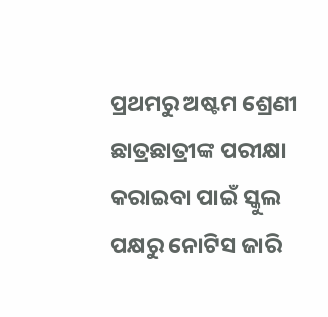ପ୍ରଥମରୁ ଅଷ୍ଟମ ଶ୍ରେଣୀ ଛାତ୍ରଛାତ୍ରୀଙ୍କ ପରୀକ୍ଷା କରାଇବା ପାଇଁ ସ୍କୁଲ ପକ୍ଷରୁ ନୋଟିସ ଜାରି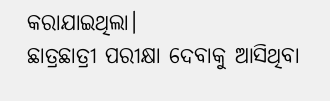କରାଯାଇଥିଲା।
ଛାତ୍ରଛାତ୍ରୀ ପରୀକ୍ଷା ଦେବାକୁ ଆସିଥିବା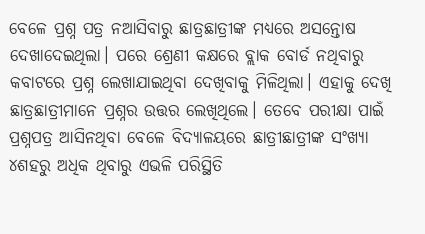ବେଳେ ପ୍ରଶ୍ନ ପତ୍ର ନଆସିବାରୁ ଛାତ୍ରଛାତ୍ରୀଙ୍କ ମଧ୍ୟରେ ଅସନ୍ତୋଷ ଦେଖାଦେଇଥିଲା। ପରେ ଶ୍ରେଣୀ କକ୍ଷରେ ବ୍ଲାକ ବୋର୍ଡ ନଥିବାରୁ କବାଟରେ ପ୍ରଶ୍ନ ଲେଖାଯାଇଥିବା ଦେଖିବାକୁ ମିଳିଥିଲା। ଏହାକୁ ଦେଖି ଛାତ୍ରଛାତ୍ରୀମାନେ ପ୍ରଶ୍ନର ଉତ୍ତର ଲେଖିଥିଲେ। ତେବେ ପରୀକ୍ଷା ପାଇଁ ପ୍ରଶ୍ନପତ୍ର ଆସିନଥିବା ବେଳେ ବିଦ୍ୟାଳୟରେ ଛାତ୍ରୀଛାତ୍ରୀଙ୍କ ସଂଖ୍ୟା ୪ଶହରୁ ଅଧିକ ଥିବାରୁ ଏଭଳି ପରିସ୍ଥିତି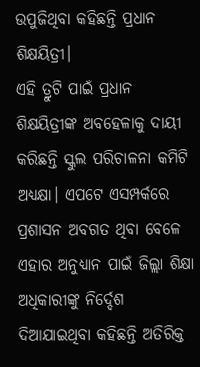ଉପୁଜିଥିବା କହିଛନ୍ତି ପ୍ରଧାନ ଶିକ୍ଷୟିତ୍ରୀ।
ଏହି ତ୍ରୁଟି ପାଇଁ ପ୍ରଧାନ ଶିକ୍ଷୟିତ୍ରୀଙ୍କ ଅବହେଳାକୁ ଦାୟୀ କରିଛନ୍ତି ସ୍କୁଲ ପରିଚାଳନା କମିଟି ଅଧ୍ୟକ୍ଷା। ଏପଟେ ଏସମ୍ପର୍କରେ ପ୍ରଶାସନ ଅବଗତ ଥିବା ବେଳେ ଏହାର ଅନୁଧ୍ୟାନ ପାଇଁ ଜିଲ୍ଲା ଶିକ୍ଷା ଅଧିକାରୀଙ୍କୁ ନିର୍ଦ୍ଦେଶ ଦିଆଯାଇଥିବା କହିଛନ୍ତି ଅତିରିକ୍ତ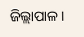ଜିଲ୍ଲାପାଳ।